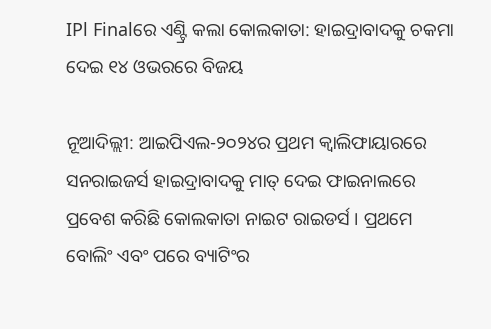IPl Finalରେ ଏଣ୍ଟ୍ରି କଲା କୋଲକାତା: ହାଇଦ୍ରାବାଦକୁ ଚକମା ଦେଇ ୧୪ ଓଭରରେ ବିଜୟ

ନୂଆଦିଲ୍ଲୀ: ଆଇପିଏଲ-୨୦୨୪ର ପ୍ରଥମ କ୍ୱାଲିଫାୟାରରେ ସନରାଇଜର୍ସ ହାଇଦ୍ରାବାଦକୁ ମାତ୍ ଦେଇ ଫାଇନାଲରେ ପ୍ରବେଶ କରିଛି କୋଲକାତା ନାଇଟ ରାଇଡର୍ସ । ପ୍ରଥମେ ବୋଲିଂ ଏବଂ ପରେ ବ୍ୟାଟିଂର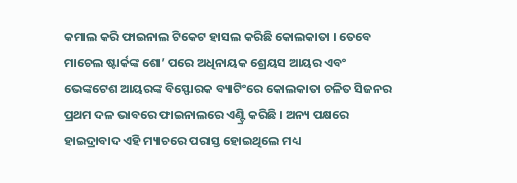କମାଲ କରି ଫାଇନାଲ ଟିକେଟ ହାସଲ କରିଛି କୋଲକାତା । ତେବେ ମାଚେଲ ଷ୍ଟାର୍କଙ୍କ ଶୋ’ ପରେ ଅଧିନାୟକ ଶ୍ରେୟସ ଆୟର ଏବଂ ଭେଙ୍କଟେଶ ଆୟରଙ୍କ ବିସ୍ଫୋରକ ବ୍ୟାଟିଂରେ କୋଲକାତା ଚଳିତ ସିଜନର ପ୍ରଥମ ଦଳ ଭାବରେ ଫାଇନାଲରେ ଏଣ୍ଟ୍ରି କରିଛି । ଅନ୍ୟ ପକ୍ଷରେ ହାଇଦ୍ରାବାଦ ଏହି ମ୍ୟାଚରେ ପରାସ୍ତ ହୋଇଥିଲେ ମଧ୍ୟ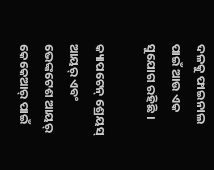ଦଳକୁ ଫାଇନାଲ ପାଇଁ ଆଉ ଏକ ସୁଯୋଗ ରହିଛି ।

କ୍ୟାପଟେନ୍ ଶ୍ରେୟସ୍ ଆୟର୍ ଏବଂ ଭେଙ୍କଟେଶ ଆୟର୍ କେକେଆର୍ ପାଇଁ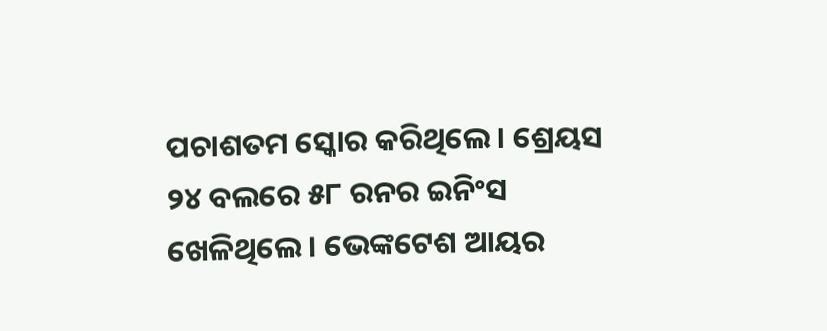ପଚାଶତମ ସ୍କୋର କରିଥିଲେ। ଶ୍ରେୟସ ୨୪ ବଲରେ ୫୮ ରନର ଇନିଂସ ଖେଳିଥିଲେ। ଭେଙ୍କଟେଶ ଆୟର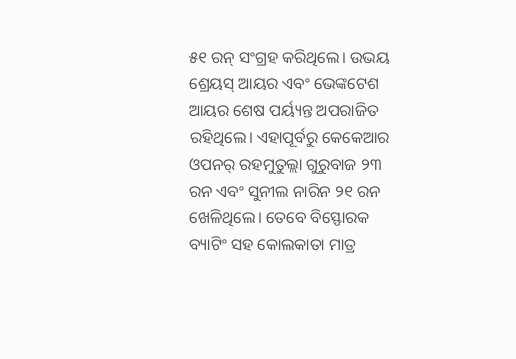୫୧ ରନ୍ ସଂଗ୍ରହ କରିଥିଲେ। ଉଭୟ ଶ୍ରେୟସ୍ ଆୟର ଏବଂ ଭେଙ୍କଟେଶ ଆୟର ଶେଷ ପର୍ୟ୍ୟନ୍ତ ଅପରାଜିତ ରହିଥିଲେ। ଏହାପୂର୍ବରୁ କେକେଆର ଓପନର୍ ରହମୁତୁଲ୍ଲା ଗୁରୁବାଜ ୨୩ ରନ ଏବଂ ସୁନୀଲ ନାରିନ ୨୧ ରନ ଖେଳିଥିଲେ। ତେବେ ବିସ୍ଫୋରକ ବ୍ୟାଟିଂ ସହ କୋଲକାତା ମାତ୍ର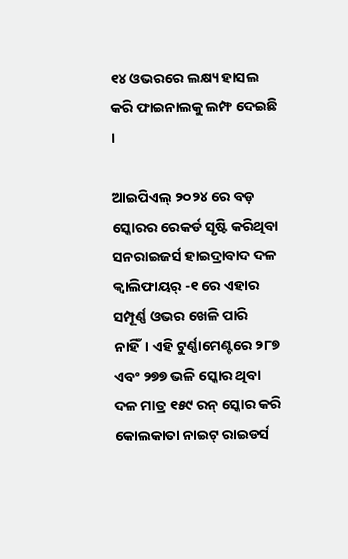୧୪ ଓଭରରେ ଲକ୍ଷ୍ୟ ହାସଲ କରି ଫାଇନାଲକୁ ଲମ୍ଫ ଦେଇଛି ।

ଆଇପିଏଲ୍ ୨୦୨୪ ରେ ବଡ଼ ସ୍କୋରର ରେକର୍ଡ ସୃଷ୍ଟି କରିଥିବା ସନରାଇଜର୍ସ ହାଇଦ୍ରାବାଦ ଦଳ କ୍ୱାଲିଫାୟର୍ -୧ ରେ ଏହାର ସମ୍ପୂର୍ଣ୍ଣ ଓଭର ଖେଳି ପାରି ନାହିଁ। ଏହି ଟୁର୍ଣ୍ଣାମେଣ୍ଟରେ ୨୮୭ ଏବଂ ୨୭୭ ଭଳି ସ୍କୋର ଥିବା ଦଳ ମାତ୍ର ୧୫୯ ରନ୍ ସ୍କୋର କରି କୋଲକାତା ନାଇଟ୍ ରାଇଡର୍ସ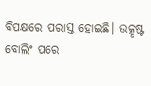ବିପକ୍ଷରେ ପରାସ୍ତ ହୋଇଛି। ଉତ୍କୃଷ୍ଟ ବୋଲିଂ ପରେ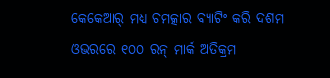କେକେଆର୍ ମଧ୍ୟ ଚମତ୍କାର ବ୍ୟାଟିଂ କରି ଦଶମ ଓଭରରେ ୧୦୦ ରନ୍ ମାର୍କ ଅତିକ୍ରମ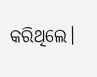କରିଥିଲେ।